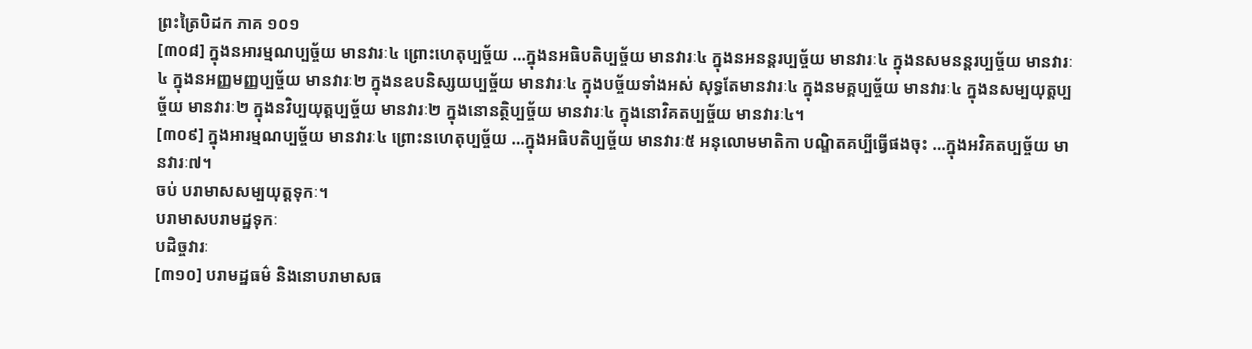ព្រះត្រៃបិដក ភាគ ១០១
[៣០៨] ក្នុងនអារម្មណប្បច្ច័យ មានវារៈ៤ ព្រោះហេតុប្បច្ច័យ …ក្នុងនអធិបតិប្បច្ច័យ មានវារៈ៤ ក្នុងនអនន្តរប្បច្ច័យ មានវារៈ៤ ក្នុងនសមនន្តរប្បច្ច័យ មានវារៈ៤ ក្នុងនអញ្ញមញ្ញប្បច្ច័យ មានវារៈ២ ក្នុងនឧបនិស្សយប្បច្ច័យ មានវារៈ៤ ក្នុងបច្ច័យទាំងអស់ សុទ្ធតែមានវារៈ៤ ក្នុងនមគ្គប្បច្ច័យ មានវារៈ៤ ក្នុងនសម្បយុត្តប្បច្ច័យ មានវារៈ២ ក្នុងនវិប្បយុត្តប្បច្ច័យ មានវារៈ២ ក្នុងនោនត្ថិប្បច្ច័យ មានវារៈ៤ ក្នុងនោវិគតប្បច្ច័យ មានវារៈ៤។
[៣០៩] ក្នុងអារម្មណប្បច្ច័យ មានវារៈ៤ ព្រោះនហេតុប្បច្ច័យ …ក្នុងអធិបតិប្បច្ច័យ មានវារៈ៥ អនុលោមមាតិកា បណ្ឌិតគប្បីធ្វើផងចុះ …ក្នុងអវិគតប្បច្ច័យ មានវារៈ៧។
ចប់ បរាមាសសម្បយុត្តទុកៈ។
បរាមាសបរាមដ្ឋទុកៈ
បដិច្ចវារៈ
[៣១០] បរាមដ្ឋធម៌ និងនោបរាមាសធ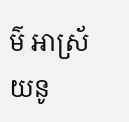ម៌ អាស្រ័យនូ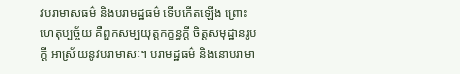វបរាមាសធម៌ និងបរាមដ្ឋធម៌ ទើបកើតឡើង ព្រោះហេតុប្បច្ច័យ គឺពួកសម្បយុត្តកក្ខន្ធក្តី ចិត្តសមុដ្ឋានរូបក្តី អាស្រ័យនូវបរាមាសៈ។ បរាមដ្ឋធម៌ និងនោបរាមា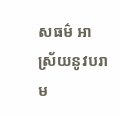សធម៌ អាស្រ័យនូវបរាម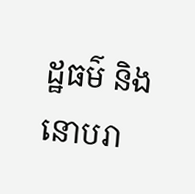ដ្ឋធម៌ និងនោបរា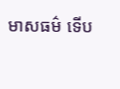មាសធម៌ ទើប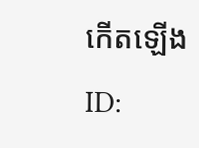កើតឡើង
ID: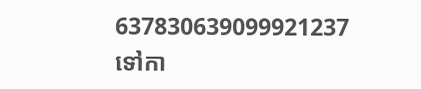637830639099921237
ទៅកា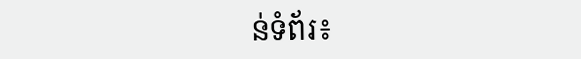ន់ទំព័រ៖